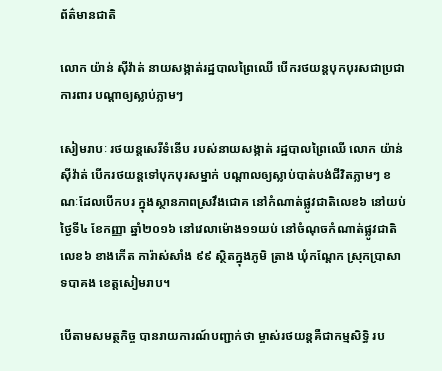ព័ត៌មានជាតិ

លោក យ៉ាន់ ស៊ីវ៉ាត់ នាយសង្កាត់រដ្ឋបាលព្រៃឈើ បើករថយន្តបុកបុរសជាប្រជាការពារ បណ្ដាឲ្យស្លាប់ភ្លាមៗ

សៀមរាបៈ រថយន្តសេរីទំនើប របស់នាយសង្កាត់ រដ្ឋបាលព្រៃឈើ លោក យ៉ាន់ ស៊ីវ៉ាត់ បើករថយន្តទៅបុកបុរសម្នាក់ បណ្តាលឲ្យស្លាប់បាត់បង់ជីវិតភ្លាមៗ ខណៈដែលបើកបរ ក្នុងស្ថានភាពស្រវឹងជោគ នៅកំណាត់ផ្លូវជាតិលេខ៦ នៅយប់ថ្ងៃទី៤ ខែកញ្ញា ឆ្នាំ២០១៦ នៅវេលាម៉ោង១១យប់ នៅចំណុចកំណាត់ផ្លូវជាតិ លេខ៦ ខាងកើត ការ៉ាស់សាំង ៩៩ ស្ថិតក្នុងភូមិ ត្រាង ឃុំកណ្ដែក ស្រុកប្រាសាទបាគង ខេត្តសៀមរាប។

បើតាមសមត្ថកិច្ច បានរាយការណ៍បញ្ជាក់ថា ម្ចាស់រថយន្តគឺជាកម្មសិទ្ធិ រប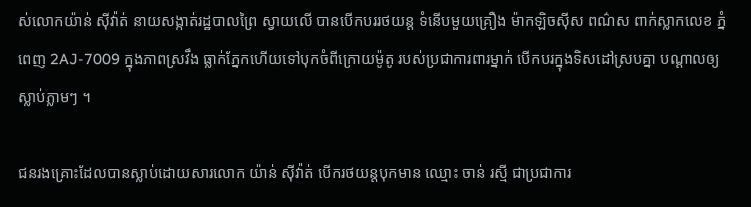ស់លោកយ៉ាន់ ស៊ីវ៉ាត់ នាយសង្កាត់រដ្ឋបាលព្រៃ ស្វាយលើ បានបើកបររថយន្ត ទំនើបមួយគ្រឿង ម៉ាកឡិចស៊ីស ពណ៌ស ពាក់ស្លាកលេខ ភ្នំពេញ 2AJ-7009 ក្នុងភាពស្រវឹង ធ្លាក់ភ្នែកហើយទៅបុកចំពីក្រោយម៉ូតូ របស់ប្រជាការពារម្នាក់ បើកបរក្នុងទិសដៅស្របគ្នា បណ្ដាលឲ្យស្លាប់ភ្លាមៗ ។

ជនរងគ្រោះដែលបានស្លាប់ដោយសារលោក យ៉ាន់ ស៊ីវ៉ាត់ បើករថយន្តបុកមាន ឈ្មោះ ចាន់ រស្មី ជាប្រជាការ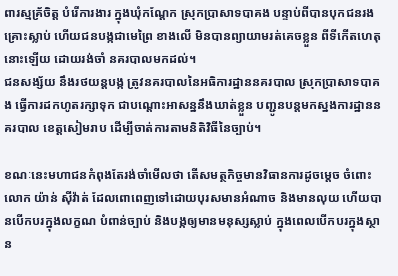ពារស្មគ្រ័ចិត្ត បំរើការងារ ក្នុងឃុំកណ្ដែក ស្រុកប្រាសាទបាគង បន្ទាប់ពីបានបុកជនរងគ្រោះស្លាប់ ហើយជនបង្កជាមេព្រៃ ខាងលើ មិនបានព្យាយាមរត់គេចខ្លួន ពីទីកើតហេតុនោះឡើយ ដោយរង់ចាំ នគរបាលមកដល់។
ជនសង្ស័យ នឹងរថយន្តបង្ក ត្រូវនគរបាលនៃអធិការដ្ឋាននគរបាល ស្រុកប្រាសាទបាគង ធ្វើការដកហូតរក្សាទុក ជាបណ្តោះអាសន្ននឹងឃាត់ខ្លួន បញ្ជូនបន្តមកស្នងការដ្ឋាននគរបាល ខេត្តសៀមរាប ដើម្បីចាត់ការតាមនិតិវិធីនៃច្បាប់។

ខណៈនេះមហាជនកំពុងតែរង់ចាំមើលថា តើសមត្ថកិច្ចមានវិធានការដូចម្តេច ចំពោះលោក យ៉ាន់ ស៊ីវ៉ាត់ ដែលពោពេញទៅដោយបុរសមានអំណាច និងមានលុយ ហើយបានបើកបរក្នុងលក្ខណ បំពាន់ច្បាប់ និងបង្កឲ្យមានមនុស្សស្លាប់ ក្នុងពេលបើកបរក្នុងស្ថាន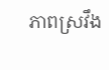ភាពស្រវឹង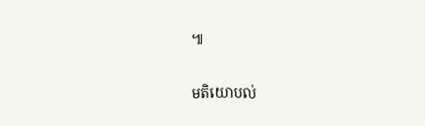៕

មតិយោបល់